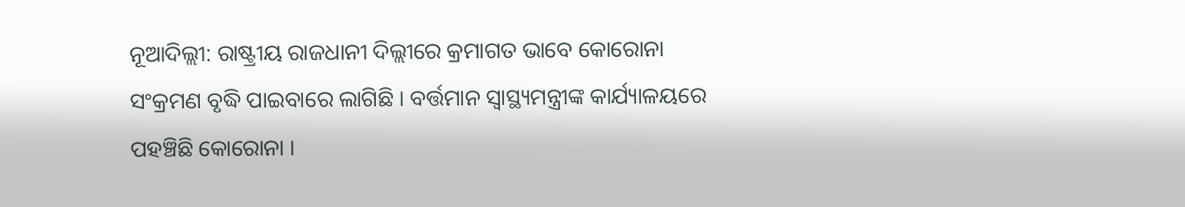ନୂଆଦିଲ୍ଲୀ: ରାଷ୍ଟ୍ରୀୟ ରାଜଧାନୀ ଦିଲ୍ଲୀରେ କ୍ରମାଗତ ଭାବେ କୋରୋନା ସଂକ୍ରମଣ ବୃଦ୍ଧି ପାଇବାରେ ଲାଗିଛି । ବର୍ତ୍ତମାନ ସ୍ବାସ୍ଥ୍ୟମନ୍ତ୍ରୀଙ୍କ କାର୍ଯ୍ୟାଳୟରେ ପହଞ୍ଚିଛି କୋରୋନା ।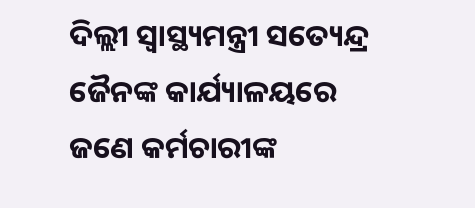ଦିଲ୍ଲୀ ସ୍ବାସ୍ଥ୍ୟମନ୍ତ୍ରୀ ସତ୍ୟେନ୍ଦ୍ର ଜୈନଙ୍କ କାର୍ଯ୍ୟାଳୟରେ ଜଣେ କର୍ମଚାରୀଙ୍କ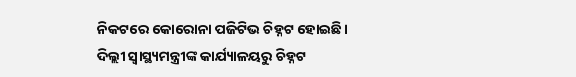ନିକଟରେ କୋରୋନା ପଜିଟିଭ ଚିହ୍ନଟ ହୋଇଛି।
ଦିଲ୍ଲୀ ସ୍ବାସ୍ଥ୍ୟମନ୍ତ୍ରୀଙ୍କ କାର୍ଯ୍ୟାଳୟରୁ ଚିହ୍ନଟ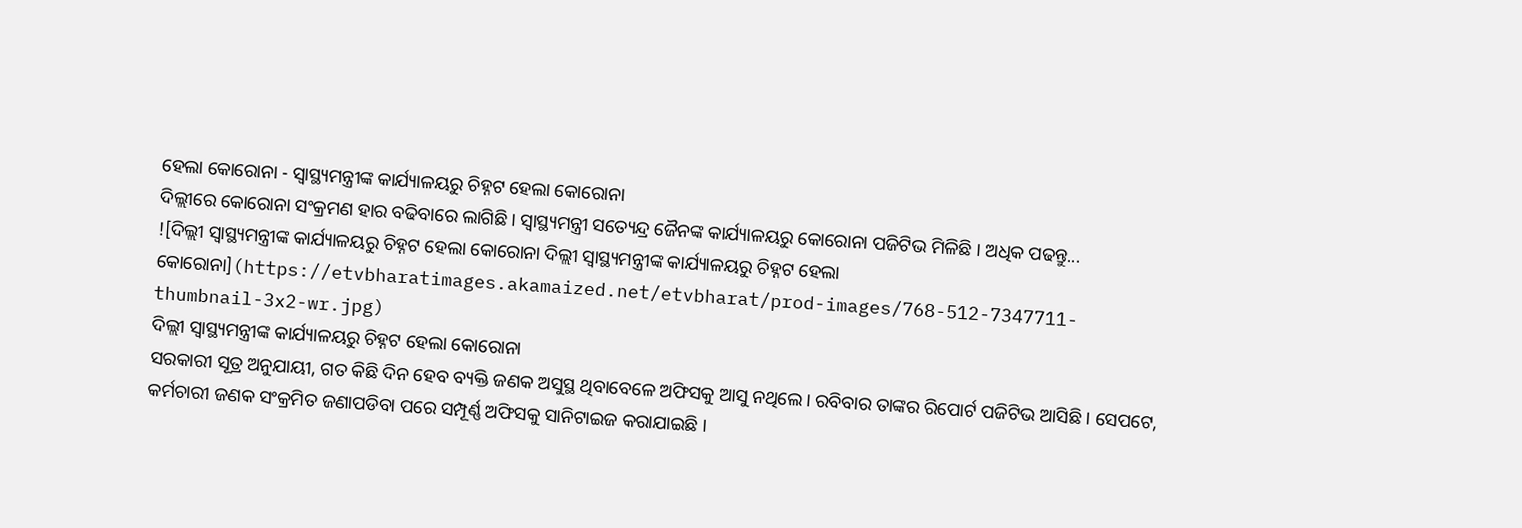ହେଲା କୋରୋନା - ସ୍ବାସ୍ଥ୍ୟମନ୍ତ୍ରୀଙ୍କ କାର୍ଯ୍ୟାଳୟରୁ ଚିହ୍ନଟ ହେଲା କୋରୋନା
ଦିଲ୍ଲୀରେ କୋରୋନା ସଂକ୍ରମଣ ହାର ବଢିବାରେ ଲାଗିଛି । ସ୍ବାସ୍ଥ୍ୟମନ୍ତ୍ରୀ ସତ୍ୟେନ୍ଦ୍ର ଜୈନଙ୍କ କାର୍ଯ୍ୟାଳୟରୁ କୋରୋନା ପଜିଟିଭ ମିଳିଛି । ଅଧିକ ପଢନ୍ତୁ...
![ଦିଲ୍ଲୀ ସ୍ବାସ୍ଥ୍ୟମନ୍ତ୍ରୀଙ୍କ କାର୍ଯ୍ୟାଳୟରୁ ଚିହ୍ନଟ ହେଲା କୋରୋନା ଦିଲ୍ଲୀ ସ୍ବାସ୍ଥ୍ୟମନ୍ତ୍ରୀଙ୍କ କାର୍ଯ୍ୟାଳୟରୁ ଚିହ୍ନଟ ହେଲା କୋରୋନା](https://etvbharatimages.akamaized.net/etvbharat/prod-images/768-512-7347711-thumbnail-3x2-wr.jpg)
ଦିଲ୍ଲୀ ସ୍ବାସ୍ଥ୍ୟମନ୍ତ୍ରୀଙ୍କ କାର୍ଯ୍ୟାଳୟରୁ ଚିହ୍ନଟ ହେଲା କୋରୋନା
ସରକାରୀ ସୂତ୍ର ଅନୁଯାୟୀ, ଗତ କିଛି ଦିନ ହେବ ବ୍ୟକ୍ତି ଜଣକ ଅସୁସ୍ଥ ଥିବାବେଳେ ଅଫିସକୁ ଆସୁ ନଥିଲେ। ରବିବାର ତାଙ୍କର ରିପୋର୍ଟ ପଜିଟିଭ ଆସିଛି । ସେପଟେ, କର୍ମଚାରୀ ଜଣକ ସଂକ୍ରମିତ ଜଣାପଡିବା ପରେ ସମ୍ପୂର୍ଣ୍ଣ ଅଫିସକୁ ସାନିଟାଇଜ କରାଯାଇଛି ।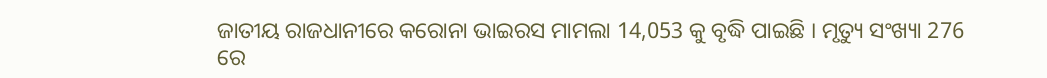ଜାତୀୟ ରାଜଧାନୀରେ କରୋନା ଭାଇରସ ମାମଲା 14,053 କୁ ବୃଦ୍ଧି ପାଇଛି । ମୃତ୍ୟୁ ସଂଖ୍ୟା 276 ରେ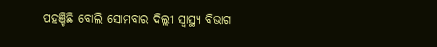ପହଞ୍ଚିଛି ବୋଲି ସୋମବାର ଦିଲ୍ଲୀ ସ୍ୱାସ୍ଥ୍ୟ ବିଭାଗ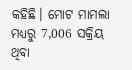କହିଛି। ମୋଟ ମାମଲା ମଧ୍ୟରୁ 7,006 ସକ୍ରିୟ ଥିବା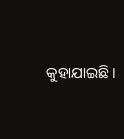କୁହାଯାଇଛି।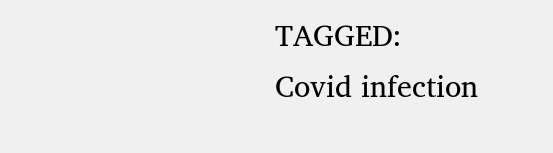TAGGED:
Covid infection